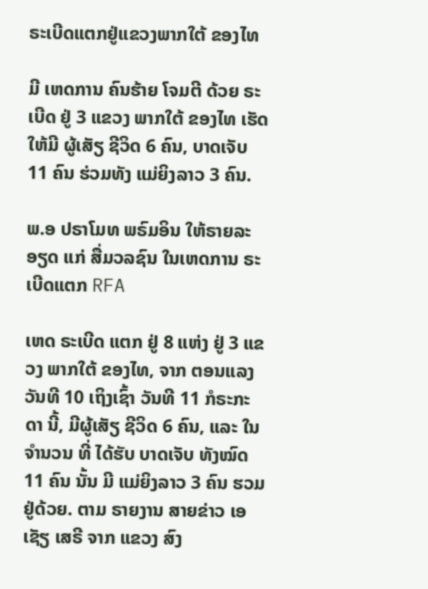ຣະເບີດແຕກຢູ່ແຂວງພາກໃຕ້ ຂອງໄທ

ມີ ເຫດການ ຄົນຮ້າຍ ໂຈມຕີ ດ້ວຍ ຣະເບີດ ຢູ່ 3 ແຂວງ ພາກໃຕ້ ຂອງໄທ ເຮັດໃຫ້ມີ ຜູ້ເສັຽ ຊີວິດ 6 ຄົນ, ບາດເຈັບ 11 ຄົນ ຮ່ວມທັງ ແມ່ຍິງລາວ 3 ຄົນ.

ພ.ອ ປຣາໂມທ ພຣົມອິນ ໃຫ້ຣາຍລະອຽດ ແກ່ ສື່ມວລຊົນ ໃນເຫດການ ຣະເບີດແຕກ RFA

ເຫດ ຣະເບີດ ແຕກ ຢູ່ 8 ແຫ່ງ ຢູ່ 3 ແຂວງ ພາກໃຕ້ ຂອງໄທ, ຈາກ ຕອນແລງ ວັນທີ 10 ເຖິງເຊົ້າ ວັນທີ 11 ກໍຣະກະດາ ນີ້, ມີຜູ້ເສັຽ ຊີວິດ 6 ຄົນ, ແລະ ໃນ ຈໍານວນ ທີ່ ໄດ້ຮັບ ບາດເຈັບ ທັງໝົດ 11 ຄົນ ນັ້ນ ມີ ແມ່ຍິງລາວ 3 ຄົນ ຮວມ ຢູ່ດ້ວຍ. ຕາມ ຣາຍງານ ສາຍຂ່າວ ເອເຊັຽ ເສຣີ ຈາກ ແຂວງ ສົງ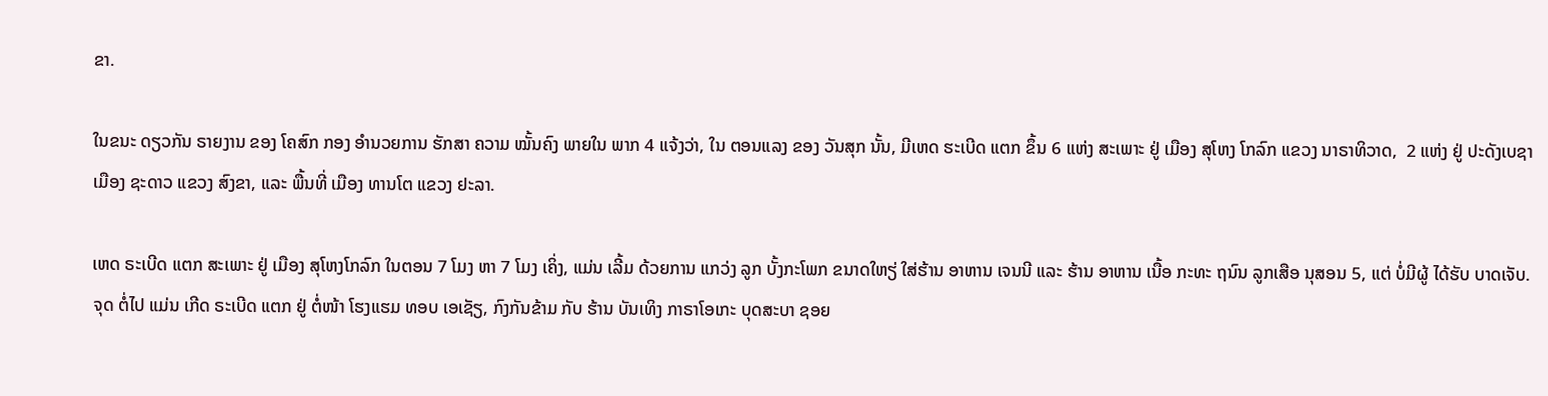ຂາ.

ໃນຂນະ ດຽວກັນ ຣາຍງານ ຂອງ ໂຄສົກ ກອງ ອໍານວຍການ ຮັກສາ ຄວາມ ໝັ້ນຄົງ ພາຍໃນ ພາກ 4 ແຈ້ງວ່າ, ໃນ ຕອນແລງ ຂອງ ວັນສຸກ ນັ້ນ, ມີເຫດ ຮະເບີດ ແຕກ ຂຶ້ນ 6 ແຫ່ງ ສະເພາະ ຢູ່ ເມືອງ ສຸໂຫງ ໂກລົກ ແຂວງ ນາຣາທິວາດ,  2 ແຫ່ງ ຢູ່ ປະດັງເບຊາ ເມືອງ ຊະດາວ ແຂວງ ສົງຂາ, ແລະ ພື້ນທີ່ ເມືອງ ທານໂຕ ແຂວງ ຢະລາ.

ເຫດ ຣະເບີດ ແຕກ ສະເພາະ ຢູ່ ເມືອງ ສຸໂຫງໂກລົກ ໃນຕອນ 7 ໂມງ ຫາ 7 ໂມງ ເຄິ່ງ, ແມ່ນ ເລີ້ມ ດ້ວຍການ ແກວ່ງ ລູກ ບັ້ງກະໂພກ ຂນາດໃຫຽ່ ໃສ່ຮ້ານ ອາຫານ ເຈນນີ ແລະ ຮ້ານ ອາຫານ ເນື້ອ ກະທະ ຖນົນ ລູກເສືອ ນຸສອນ 5, ແຕ່ ບໍ່ມີຜູ້ ໄດ້ຮັບ ບາດເຈັບ. ຈຸດ ຕໍ່ໄປ ແມ່ນ ເກີດ ຣະເບີດ ແຕກ ຢູ່ ຕໍ່ໜ້າ ໂຮງແຮມ ທອບ ເອເຊັຽ, ກົງກັນຂ້າມ ກັບ ຮ້ານ ບັນເທິງ ກາຣາໂອເກະ ບຸດສະບາ ຊອຍ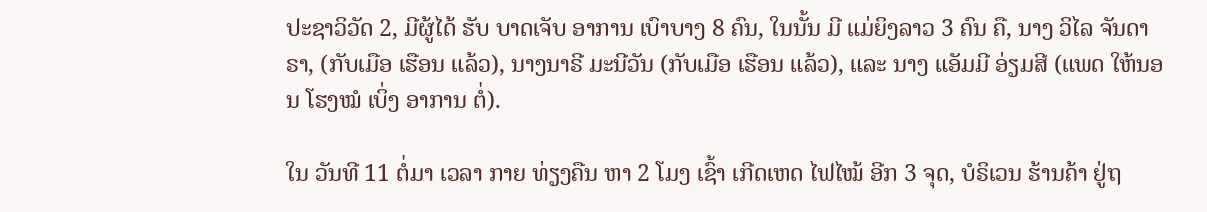ປະຊາວິວັດ 2, ມີຜູ້ໄດ້ ຮັບ ບາດເຈັບ ອາການ ເບົາບາງ 8 ຄົນ, ໃນນັ້ນ ມີ ແມ່ຍິງລາວ 3 ຄົນ ຄື, ນາງ ວິໄລ ຈັນດາຣາ, (ກັບເມືອ ເຮືອນ ແລ້ວ), ນາງນາຣີ ມະນີວັນ (ກັບເມືອ ເຮືອນ ແລ້ວ), ແລະ ນາງ ແອັມມີ ອ່ຽມສີ (ແພດ ໃຫ້ນອນ ໂຮງໝໍ ເບິ່ງ ອາການ ຕໍ່).

ໃນ ວັນທີ 11 ຕໍ່ມາ ເວລາ ກາຍ ທ່ຽງຄືນ ຫາ 2 ໂມງ ເຊົ້າ ເກີດເຫດ ໄຟໄໝ້ ອີກ 3 ຈຸດ, ບໍຣິເວນ ຮ້ານຄ້າ ຢູ່ຖ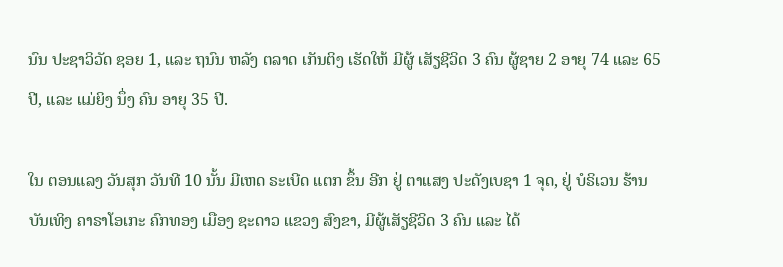ນົນ ປະຊາວິວັດ ຊອຍ 1, ແລະ ຖນົນ ຫລັງ ຕລາດ ເກັນຕິງ ເຮັດໃຫ້ ມີຜູ້ ເສັຽຊີວິດ 3 ຄົນ ຜູ້ຊາຍ 2 ອາຍຸ 74 ແລະ 65 ປີ, ແລະ ແມ່ຍິງ ນຶ່ງ ຄົນ ອາຍຸ 35 ປີ.

ໃນ ຕອນແລງ ວັນສຸກ ວັນທີ 10 ນັ້ນ ມີເຫດ ຣະເບີດ ແຕກ ຂຶ້ນ ອີກ ຢູ່ ຕາແສງ ປະດັງເບຊາ 1 ຈຸດ, ຢູ່ ບໍຣິເວນ ຮ້ານ ບັນເທິງ ຄາຣາໂອເກະ ຄົກທອງ ເມືອງ ຊະດາວ ແຂວງ ສົງຂາ, ມີຜູ້ເສັຽຊີວິດ 3 ຄົນ ແລະ ໄດ້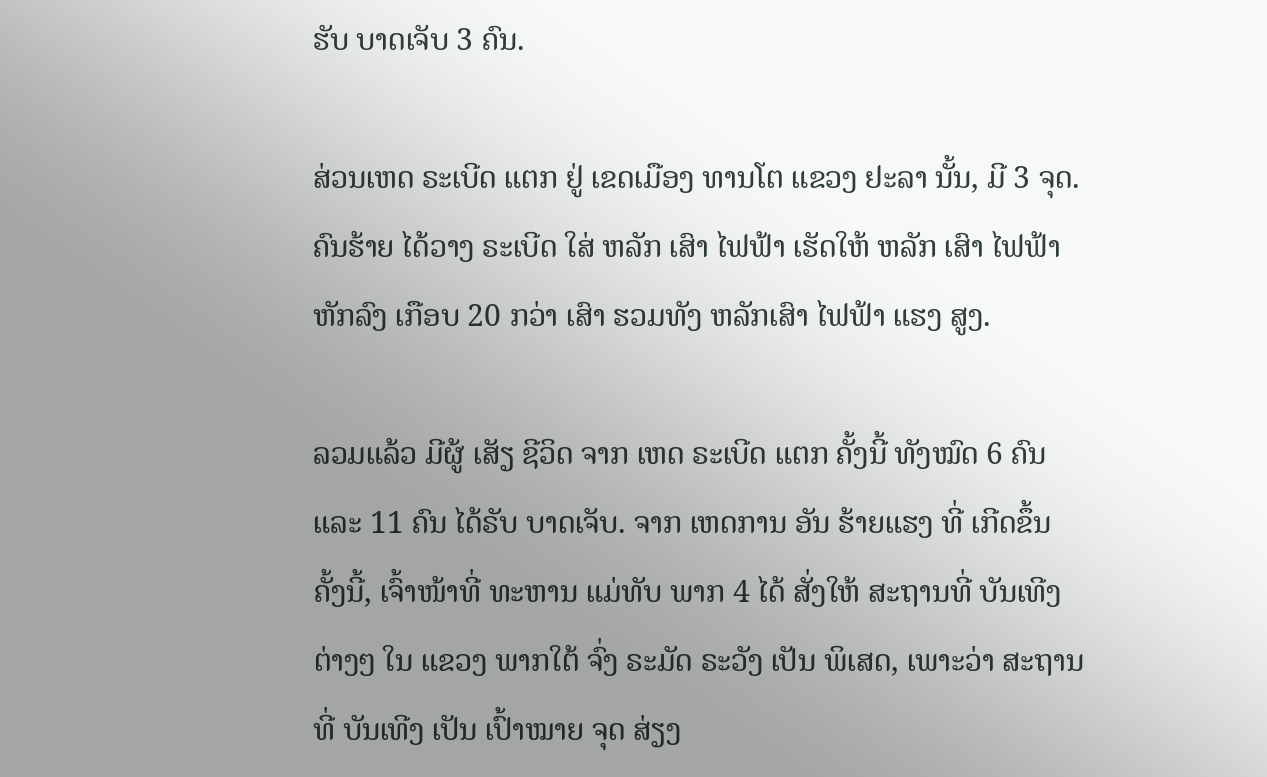ຮັບ ບາດເຈັບ 3 ຄົນ.

ສ່ວນເຫດ ຣະເບີດ ແຕກ ຢູ່ ເຂດເມືອງ ທານໂຕ ແຂວງ ຢະລາ ນັ້ນ, ມີ 3 ຈຸດ. ຄົນຮ້າຍ ໄດ້ວາງ ຣະເບີດ ໃສ່ ຫລັກ ເສົາ ໄຟຟ້າ ເຮັດໃຫ້ ຫລັກ ເສົາ ໄຟຟ້າ ຫັກລົງ ເກືອບ 20 ກວ່າ ເສົາ ຮວມທັງ ຫລັກເສົາ ໄຟຟ້າ ແຮງ ສູງ.

ລວມແລ້ວ ມີຜູ້ ເສັຽ ຊີວິດ ຈາກ ເຫດ ຣະເບີດ ແຕກ ຄັ້ງນີ້ ທັງໝົດ 6 ຄົນ ແລະ 11 ຄົນ ໄດ້ຣັບ ບາດເຈັບ. ຈາກ ເຫດການ ອັນ ຮ້າຍແຮງ ທີ່ ເກີດຂຶ້ນ ຄັ້ງນີ້, ເຈົ້າໜ້າທີ່ ທະຫານ ແມ່ທັບ ພາກ 4 ໄດ້ ສັ່ງໃຫ້ ສະຖານທີ່ ບັນເທີງ ຕ່າງໆ ໃນ ແຂວງ ພາກໃຕ້ ຈົ່ງ ຣະມັດ ຣະວັງ ເປັນ ພິເສດ, ເພາະວ່າ ສະຖານທີ່ ບັນເທີງ ເປັນ ເປົ້າໝາຍ ຈຸດ ສ່ຽງ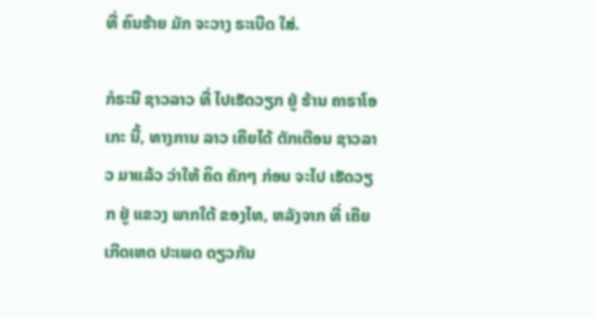ທີ່ ຄົນຮ້າຍ ມັກ ຈະວາງ ຣະເບີດ ໃສ່.

ກໍຣະນີ ຊາວລາວ ທີ່ ໄປເຮັດວຽກ ຢູ່ ຮ້ານ ຄາຣາໂອເກະ ນີ້, ທາງການ ລາວ ເຄີຍໄດ້ ຕັກເຕືອນ ຊາວລາວ ມາແລ້ວ ວ່າໃຫ້ ຄິດ ຄັກໆ ກ່ອນ ຈະໄປ ເຮັດວຽກ ຢູ່ ແຂວງ ພາກໃຕ້ ຂອງໄທ, ຫລັງຈາກ ທີ່ ເຄີຍ ເກີດເຫດ ປະເພດ ດຽວກັນ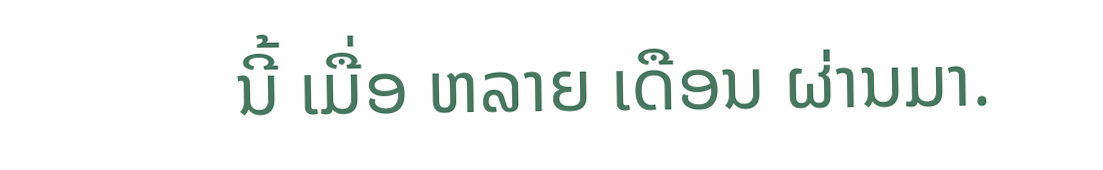ນີ້ ເມື່ອ ຫລາຍ ເດືອນ ຜ່ານມາ.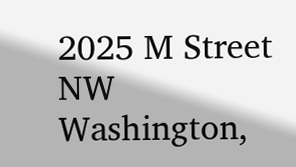2025 M Street NW
Washington,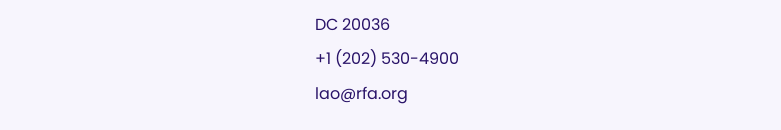DC 20036
+1 (202) 530-4900
lao@rfa.org